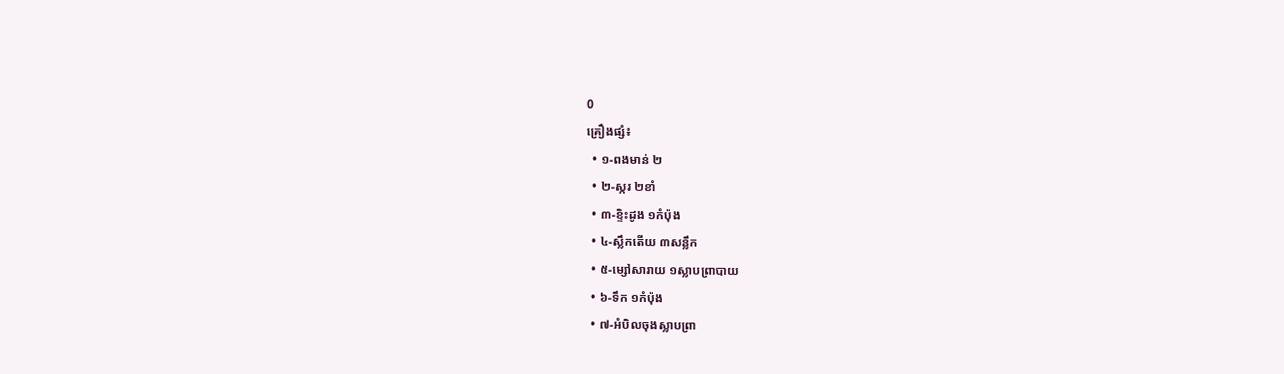0
គ្រឿងផ្សំ៖
  • ១-ពងមាន់ ២
  • ២-ស្ករ ២ខាំ
  • ៣-ខ្ទិះដូង ១កំប៉ុង
  • ៤-ស្លឹកតើយ ៣សន្លឹក
  • ៥-ម្សៅសារាយ ១ស្លាបព្រាបាយ
  • ៦-ទឹក ១កំប៉ុង
  • ៧-អំបិលចុងស្លាបព្រា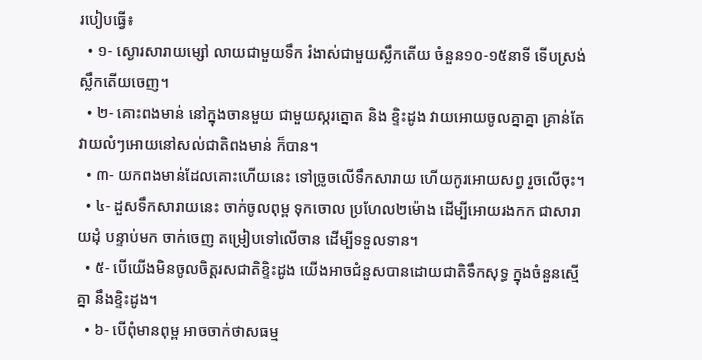របៀបធ្វើ៖
  • ១- ស្ងោរសារាយម្សៅ លាយជាមួយទឹក រំងាស់ជាមួយស្លឹកតើយ ចំនួន១០-១៥នាទី ទើបស្រង់ស្លឹកតើយចេញ។
  • ២- គោះពងមាន់ នៅក្នុងចានមួយ ជាមួយស្ករត្នោត និង ខ្ទិះដូង វាយអោយចូលគ្នាគ្នា គ្រាន់តែវាយលំៗអោយនៅសល់ជាតិពងមាន់ ក៏បាន។
  • ៣- យកពងមាន់ដែលគោះហើយនេះ ទៅច្រូចលើទឹកសារាយ ហើយកូរអោយសព្វ រួចលើចុះ។
  • ៤- ដួសទឹកសារាយនេះ ចាក់ចូលពុម្ព ទុកចោល ប្រហែល២ម៉ោង ដើម្បីអោយរងកក ជាសារាយដុំ បន្ទាប់មក ចាក់ចេញ តម្រៀបទៅលើចាន ដើម្បីទទួលទាន។
  • ៥- បើយើងមិនចូលចិត្តរសជាតិខ្ទិះដូង យើងអាចជំនួសបានដោយជាតិទឹកសុទ្ធ ក្នុងចំនួនស្មើគ្នា នឹងខ្ទិះដូង។
  • ៦- បើពុំមានពុម្ព អាចចាក់ថាសធម្ម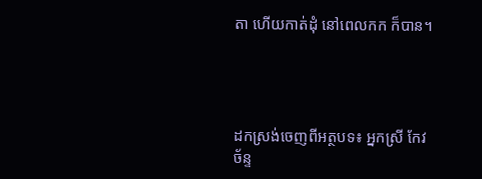តា ហើយកាត់ដុំ នៅពេលកក ក៏បាន។




ដកស្រង់ចេញពីអត្ថបទ៖ អ្នកស្រី កែវ ច័ន្ទ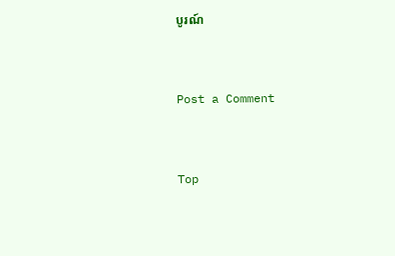បូរណ៍


Post a Comment


Top